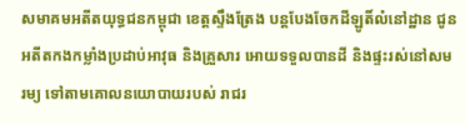សមាគមអតីតយុទ្ធជនកម្ពុជា ខេត្តស្ទឹងត្រែង បន្តបែងចែកដីឡូតិ៍លំនៅដ្ឋាន ជូនអតីតកងកម្លាំងប្រដាប់អាវុធ និងគ្រួសារ អោយទទួលបានដី និងផ្ទះរស់នៅសមរម្យ ទៅតាមគោលនយោបាយរបស់ រាជរ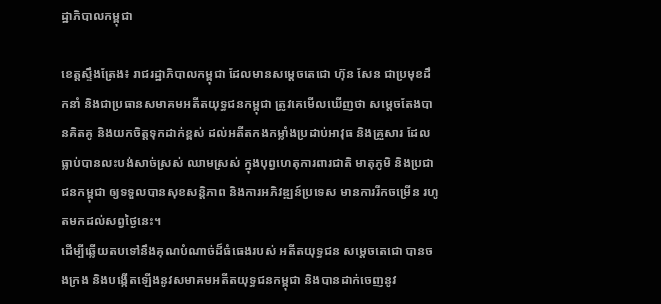ដ្ឋាភិបាលកម្ពុជា

ខេត្តស្ទឹងត្រែង៖ រាជរដ្ឋាភិបាលកម្ពុជា ដែលមានសម្តេចតេជោ ហ៊ុន សែន ជាប្រមុខដឹកនាំ និងជាប្រធានសមាគមអតីតយុទ្ធជនកម្ពុជា ត្រូវគេមើលឃើញថា សម្តេចតែងបានគិតគូ និងយកចិត្តទុកដាក់ខ្ពស់ ដល់អតីតកងកម្លាំងប្រដាប់អាវុធ និងគ្រួសារ ដែលធ្លាប់បានលះបង់សាច់ស្រស់ ឈាមស្រស់ ក្នុងបុព្វហេតុការពារជាតិ មាតុភូមិ និងប្រជាជនកម្ពុជា ឲ្យទទួលបានសុខសន្តិភាព និងការអភិវឌ្ឍន៍ប្រទេស មានការរីកចម្រើន រហូតមកដល់សព្វថ្ងៃនេះ។
ដើម្បីឆ្លើយតបទៅនឹងគុណបំណាច់ដ៏ធំធេងរបស់ អតីតយុទ្ធជន សម្តេចតេជោ បានចងក្រង និងបង្កើតឡើងនូវសមាគមអតីតយុទ្ធជនកម្ពុជា និងបានដាក់ចេញនូវ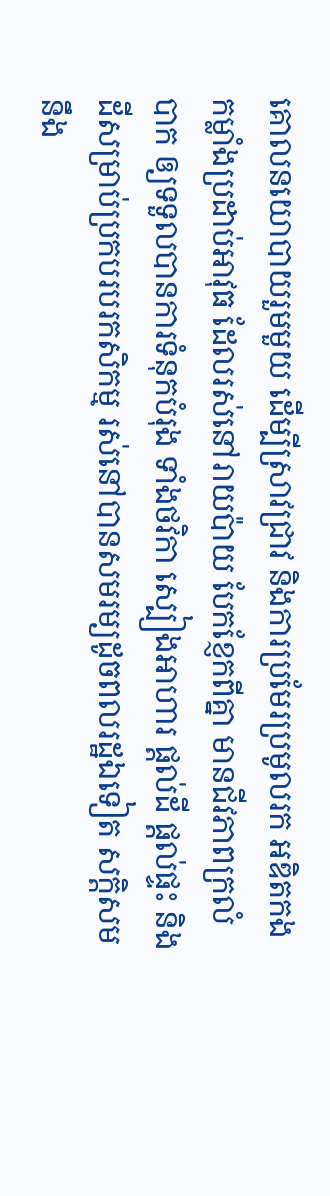គោលនយោបាយរួមមួយ ដើម្បីស្រាវជ្រាវ និងការប្រមែរប្រមូលរក អឌិតកងកម្លាំងប្រដាប់អាវុធ ដែលរស់នៅរាយប៉ាយ បែកខ្ញែកពីគ្នា មានជីវភាពក្រលំបាក ឲ្យទទួលបានការទំនុកបំរុង ទាំងថវិកា ស្បៀងអាហារ ផ្តល់ដី ផ្តល់ផ្ទះ និងដីសម្រាប់ប្រកបរបរកសិកម្ម រស់នៅបានសមរម្យដូចពលរដ្ឋឯទៀត សក្តិសមនឹង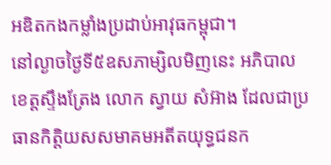អឌិតកងកម្លាំងប្រដាប់អាវុធកម្ពុជា។
នៅល្ងាចថ្ងៃទី៥ឧសភាម្សិលមិញនេះ អភិបាលខេត្តស្ទឹងត្រែង លោក ស្វាយ សំអ៊ាង ដែលជាប្រធានកិត្តិយសសមាគមអតីតយុទ្ធជនក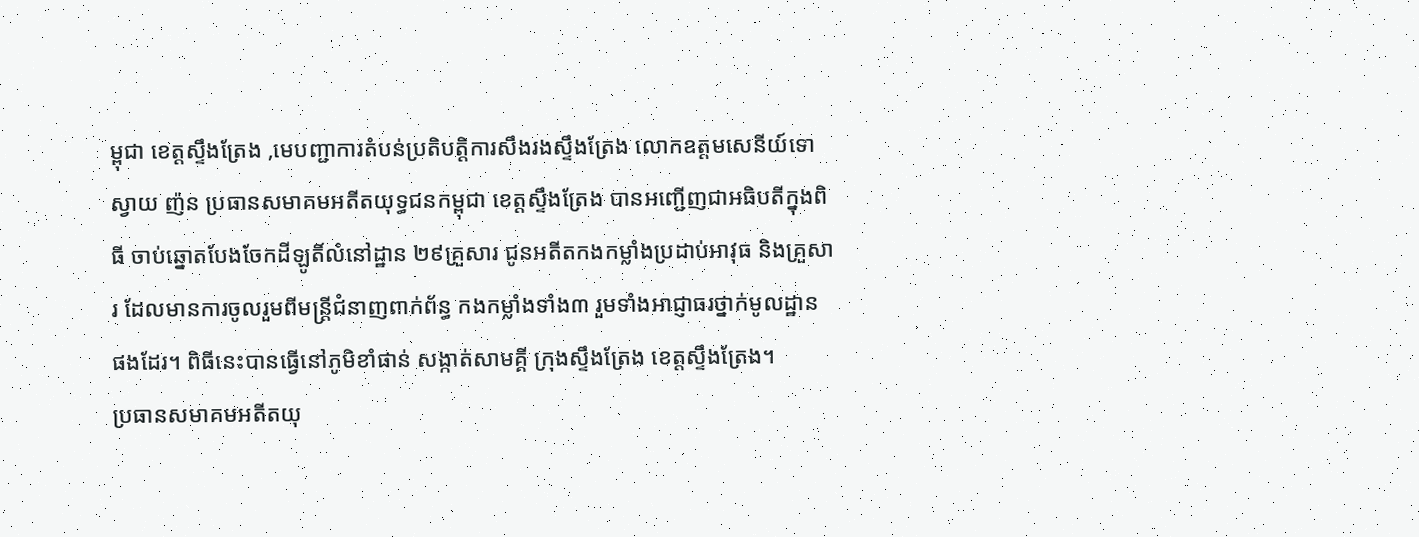ម្ពុជា ខេត្តស្ទឹងត្រែង ,មេបញ្ជាការតំបន់ប្រតិបត្តិការសឹងរងស្ទឹងត្រែង លោកឧត្តមសេនីយ៍ទោ ស្វាយ ញ៉ន ប្រធានសមាគមអតីតយុទ្ធជនកម្ពុជា ខេត្តស្ទឹងត្រែង បានអញ្ជើញជាអធិបតីក្នុងពិធី ចាប់ឆ្នោតបែងចែកដីឡូតិ៍លំនៅដ្ឋាន ២៩គ្រួសារ ជូនអតីតកងកម្លាំងប្រដាប់អាវុធ និងគ្រួសារ ដែលមានការចូលរួមពីមន្ត្រីជំនាញពាក់ព័ន្ធ កងកម្លាំងទាំង៣ រួមទាំងអាជ្ញាធរថ្នាក់មូលដ្ឋាន ផងដែរ។ ពិធីនេះបានធ្វើនៅភូមិខាំផាន់ សង្កាត់សាមគ្គី ក្រុងស្ទឹងត្រែង ខេត្តស្ទឹងត្រែង។
ប្រធានសមាគមអតីតយុ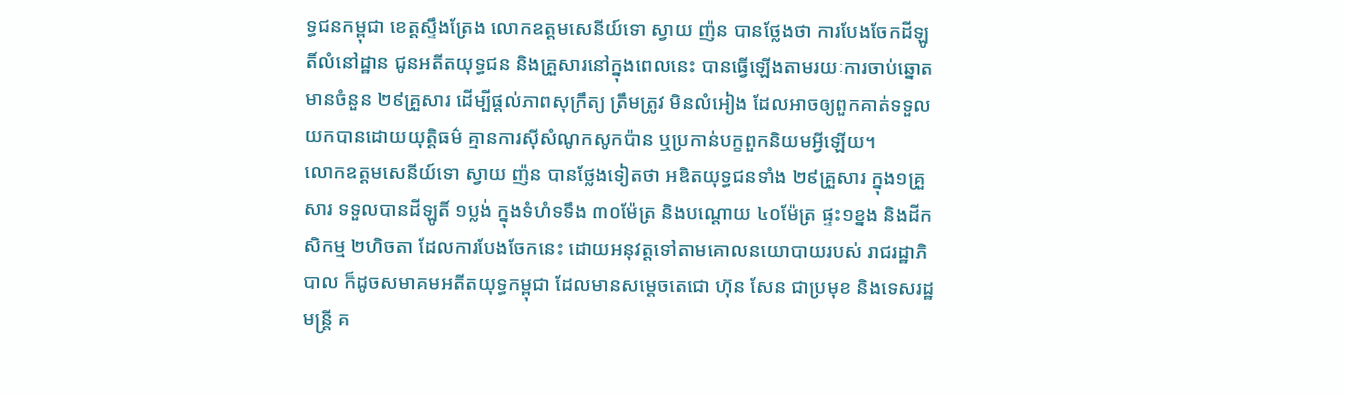ទ្ធជនកម្ពុជា ខេត្តស្ទឹងត្រែង លោកឧត្តមសេនីយ៍ទោ ស្វាយ ញ៉ន បានថ្លែងថា ការបែងចែកដីឡូតិ៍លំនៅដ្ឋាន ជូនអតីតយុទ្ធជន និងគ្រួសារនៅក្នុងពេលនេះ បានធ្វើឡើងតាមរយៈការចាប់ឆ្នោត មានចំនួន ២៩គ្រួសារ ដើម្បីផ្តល់ភាពសុក្រឹត្យ ត្រឹមត្រូវ មិនលំអៀង ដែលអាចឲ្យពួកគាត់ទទួលយកបានដោយយុត្តិធម៌ គ្មានការស៊ីសំណូកសូកប៉ាន ឬប្រកាន់បក្ខពួកនិយមអ្វីឡើយ។
លោកឧត្តមសេនីយ៍ទោ ស្វាយ ញ៉ន បានថ្លែងទៀតថា អឌិតយុទ្ធជនទាំង ២៩គ្រួសារ ក្នុង១គ្រួសារ ទទួលបានដីឡូតិ៍ ១ប្លង់ ក្នុងទំហំទទឹង ៣០ម៉ែត្រ និងបណ្តោយ ៤០ម៉ែត្រ ផ្ទះ១ខ្នង និងដីកសិកម្ម ២ហិចតា ដែលការបែងចែកនេះ ដោយអនុវត្តទៅតាមគោលនយោបាយរបស់ រាជរដ្ឋាភិបាល ក៏ដូចសមាគមអតីតយុទ្ធកម្ពុជា ដែលមានសម្តេចតេជោ ហ៊ុន សែន ជាប្រមុខ និងទេសរដ្ឋមន្ត្រី គ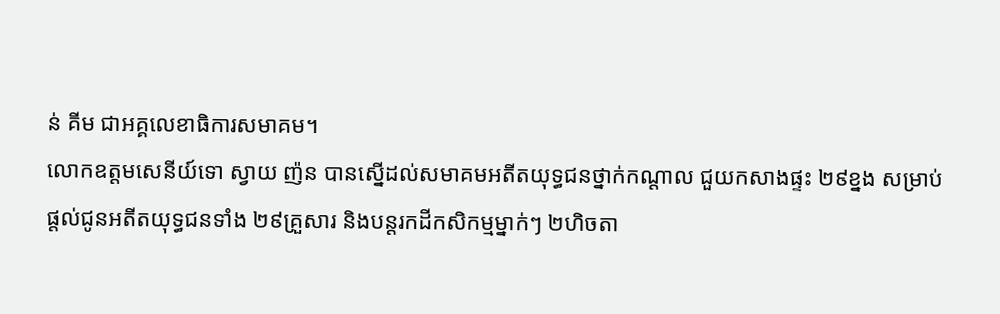ន់ គីម ជាអគ្គលេខាធិការសមាគម។
លោកឧត្តមសេនីយ៍ទោ ស្វាយ ញ៉ន បានស្នើដល់សមាគមអតីតយុទ្ធជនថ្នាក់កណ្តាល ជួយកសាងផ្ទះ ២៩ខ្នង សម្រាប់ផ្តល់ជូនអតីតយុទ្ធជនទាំង ២៩គ្រួសារ និងបន្តរកដីកសិកម្មម្នាក់ៗ ២ហិចតា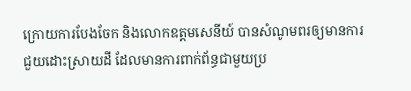ក្រោយការបែងចែក និងលោកឧត្តមសេនីយ៍ បានសំណូមពរឲ្យមានការជួយដោះស្រាយដី ដែលមានការពាក់ព័ន្ធជាមួយប្រ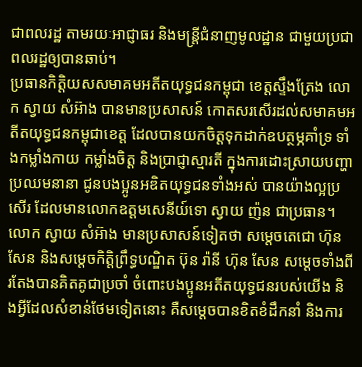ជាពលរដ្ឋ តាមរយៈអាជ្ញាធរ និងមន្ត្រីជំនាញមូលដ្ឋាន ជាមួយប្រជាពលរដ្ឋឲ្យបានឆាប់។
ប្រធានកិត្តិយសសមាគមអតីតយុទ្ធជនកម្ពុជា ខេត្តស្ទឹងត្រែង លោក ស្វាយ សំអ៊ាង បានមានប្រសាសន៍ កោតសរសើរដល់សមាគមអតីតយុទ្ធជនកម្ពុជាខេត្ត ដែលបានយកចិត្តទុកដាក់ឧបត្ថម្ភគាំទ្រ ទាំងកម្លាំងកាយ កម្លាំងចិត្ត និងប្រាជ្ញាស្មារតី ក្នុងការដោះស្រាយបញ្ហាប្រឈមនានា ជូនបងប្អូនអឌិតយុទ្ធជនទាំងអស់ បានយ៉ាងល្អប្រសើរ ដែលមានលោកឧត្តមសេនីយ៍ទោ ស្វាយ ញ៉ន ជាប្រធាន។
លោក ស្វាយ សំអ៊ាង មានប្រសាសន៍ទៀតថា សម្តេចតេជោ ហ៊ុន សែន និងសម្តេចកិត្តិព្រឹទ្ធបណ្ឌិត ប៊ុន រ៉ានី ហ៊ុន សែន សម្តេចទាំងពីរតែងបានគិតគូជាប្រចាំ ចំពោះបងប្អូនអតីតយុទ្ធជនរបស់យើង និងអ្វីដែលសំខាន់ថែមទៀតនោះ គឺសម្តេចបានខិតខំដឹកនាំ និងការ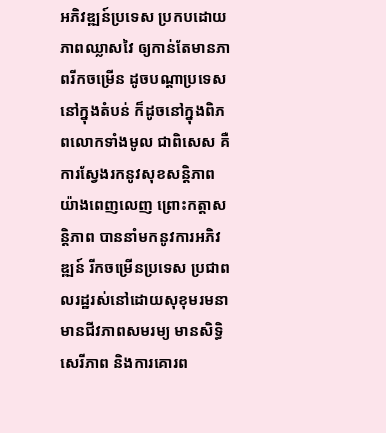អភិវឌ្ឍន៍ប្រទេស ប្រកបដោយភាពឈ្លាសវៃ ឲ្យកាន់តែមានភាពរីកចម្រើន ដូចបណ្តាប្រទេស នៅក្នុងតំបន់ ក៏ដូចនៅក្នុងពិភពលោកទាំងមូល ជាពិសេស គឺការស្វែងរកនូវសុខសន្តិភាពយ៉ាងពេញលេញ ព្រោះកត្តាសន្តិភាព បាននាំមកនូវការអភិវឌ្ឍន៍ រីកចម្រើនប្រទេស ប្រជាពលរដ្ឋរស់នៅដោយសុខុមរមនា មានជីវភាពសមរម្យ មានសិទ្ធិសេរីភាព និងការគោរព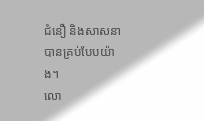ជំនឿ និងសាសនា បានគ្រប់បែបយ៉ាង។
លោ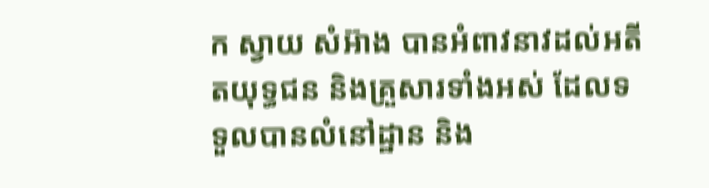ក ស្វាយ សំអ៊ាង បានអំពាវនាវដល់អតីតយុទ្ធជន និងគ្រួសារទាំងអស់ ដែលទទួលបានលំនៅដ្ឋាន និង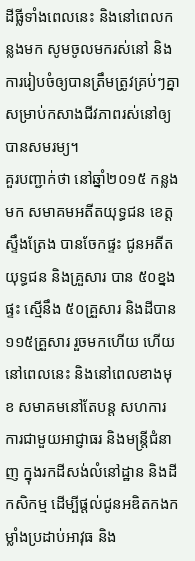ដីធ្លីទាំងពេលនេះ និងនៅពេលកន្លងមក សូមចូលមករស់នៅ និងការរៀបចំឲ្យបានត្រឹមត្រូវគ្រប់ៗគ្នា សម្រាប់កសាងជីវភាពរស់នៅឲ្យបានសមរម្យ។
គួរបញ្ជាក់ថា នៅឆ្នាំ២០១៥ កន្លងមក សមាគមអតីតយុទ្ធជន ខេត្តស្ទឹងត្រែង បានចែកផ្ទះ ជូនអតីតយុទ្ធជន និងគ្រួសារ បាន ៥០ខ្នងផ្ទះ ស្មើនឹង ៥០គ្រួសារ និងដីបាន ១១៥គ្រួសារ រួចមកហើយ ហើយនៅពេលនេះ និងនៅពេលខាងមុខ សមាគមនៅតែបន្ត សហការការជាមួយអាជ្ញាធរ និងមន្ត្រីជំនាញ ក្នុងរកដីសង់លំនៅដ្ឋាន និងដីកសិកម្ម ដើម្បីផ្តល់ជូនអឌិតកងកម្លាំងប្រដាប់អាវុធ និង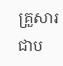គ្រួសារ ជាប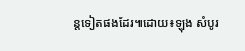ន្តទៀតផងដែរ៕ដោយ៖ឡុង សំបូរ